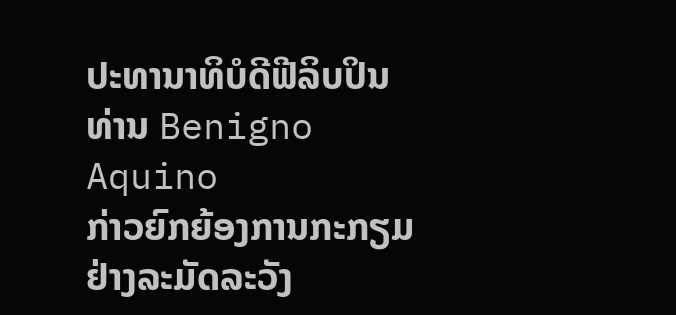ປະທານາທິບໍດີຟີລິບປິນ ທ່ານ Benigno Aquino
ກ່າວຍົກຍ້ອງການກະກຽມຢ່າງລະມັດລະວັງ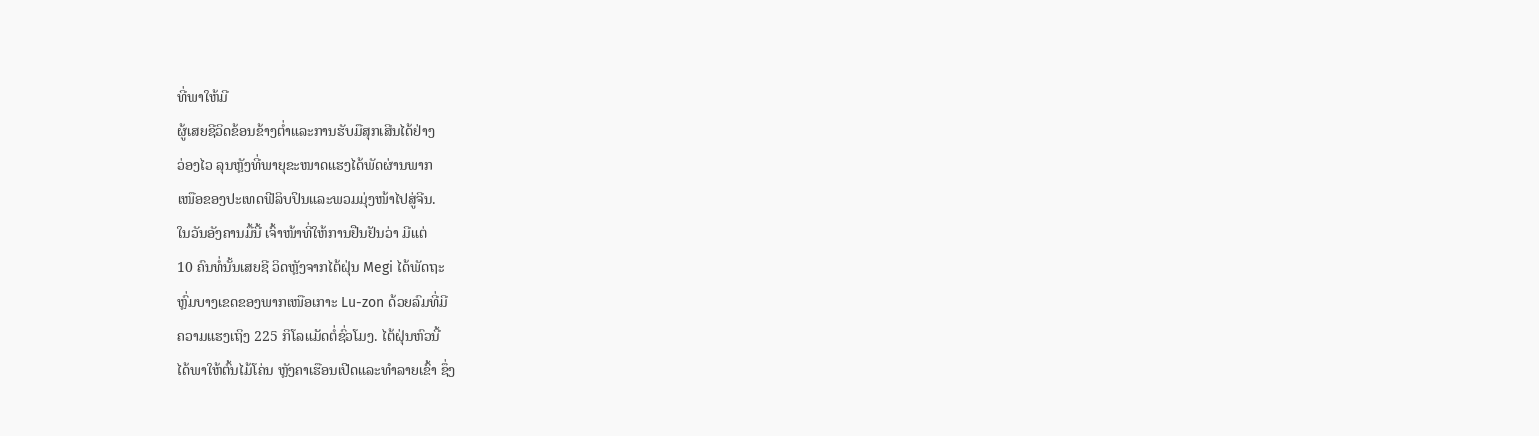ທີ່ພາໃຫ້ມີ
ຜູ້ເສຍຊີວິດຂ້ອນຂ້າງຕໍ່າແລະການຮັບມືສຸກເສີນໄດ້ຢ່າງ
ວ່ອງໄວ ລຸນຫຼັງທີ່ພາຍຸຂະໜາດແຮງໄດ້ພັດຜ່ານພາກ
ເໜືອຂອງປະເທດຟີລິບປິນແລະພວມມຸ່ງໜ້າໄປສູ່ຈີນ.
ໃນວັນອັງຄານມື້ນີ້ ເຈົ້າໜ້າທີ່ໃຫ້ການຢືນຢັນວ່າ ມີແຕ່
10 ຄົນທໍ່ນັ້ນເສຍຊີ ວິດຫຼັງຈາກໄຕ້ຝຸ່ນ Megi ໄດ້ພັດຖະ
ຫຼົ່ມບາງເຂດຂອງພາກເໜືອເກາະ Lu-zon ດ້ວຍລົມທີ່ມີ
ຄວາມແຮງເຖິງ 225 ກິໂລແມັດຕໍ່ຊົ່ວໂມງ. ໄຕ້ຝຸ່ນຫົວນີ້
ໄດ້ພາໃຫ້ຕົ້ນໄມ້ໂຄ່ນ ຫຼັງຄາເຮືອນເປີດແລະທຳລາຍເຂົ້າ ຊຶ່ງ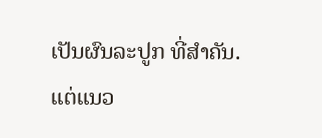ເປັນຜົນລະປູກ ທີ່ສຳຄັນ.
ແຕ່ແນວ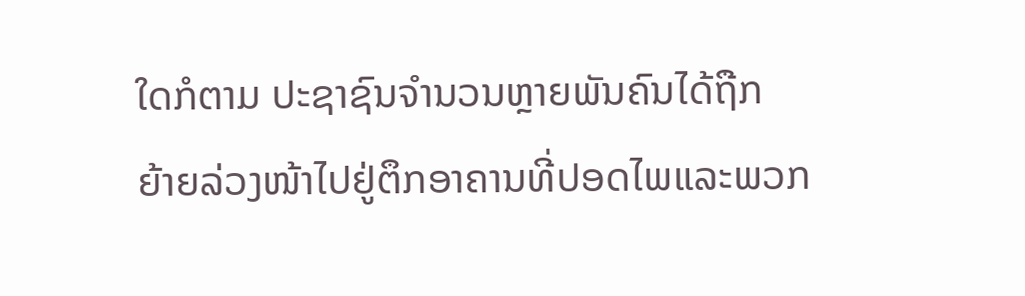ໃດກໍຕາມ ປະຊາຊົນຈຳນວນຫຼາຍພັນຄົນໄດ້ຖືກ
ຍ້າຍລ່ວງໜ້າໄປຢູ່ຕຶກອາຄານທີ່ປອດໄພແລະພວກ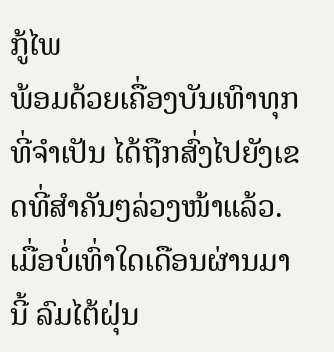ກູ້ໄພ
ພ້ອມດ້ວຍເຄື່ອງບັນເທົາທຸກທີ່ຈຳເປັນ ໄດ້ຖືກສົ່ງໄປຍັງເຂດທີ່ສຳຄັນໆລ່ວງໜ້າແລ້ວ.
ເມື່ອບໍ່ເທົ່າໃດເດືອນຜ່ານມານີ້ ລົມໄຕ້ຝຸ່ນ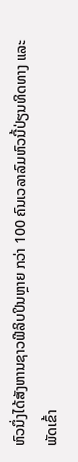ຫົວນຶ່ງໄດ້ສັງຫານຊາວຟີລິບປິນຫຼາຍ ກວ່າ 100 ຄົນເວລາລົມຫົວນີ້ປ່ຽນທິດທາງ ແລະພັດເຂົ້າ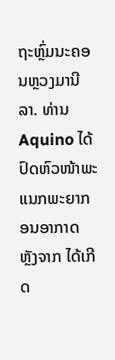ຖະຫຼົ່ມນະຄອນຫຼວງມານີລາ. ທ່ານ Aquino ໄດ້ປົດຫົວໜ້າພະແນກພະຍາກອນອາກາດ ຫຼັງຈາກ ໄດ້ເກີດ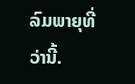ລົມພາຍຸທີ່ວ່ານີ້.